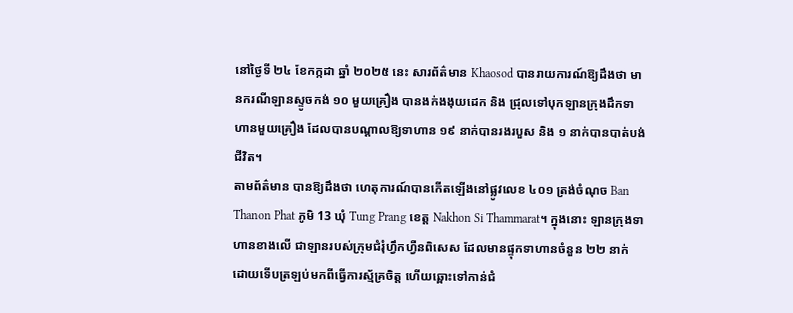នៅថ្ងៃទី ២៤ ខែកក្កដា ឆ្នាំ ២០២៥ នេះ សារព័ត៌មាន Khaosod បានរាយការណ៍ឱ្យដឹងថា មានករណីឡានស្ទូចកង់ ១០ មួយគ្រឿង បានងក់ងងុយដេក និង ជ្រុលទៅបុកឡានក្រុងដឹកទាហានមួយគ្រឿង ដែលបានបណ្តាលឱ្យទាហាន ១៩ នាក់បានរងរបួស និង ១ នាក់បានបាត់បង់ជីវិត។
តាមព័ត៌មាន បានឱ្យដឹងថា ហេតុការណ៍បានកើតឡើងនៅផ្លូវលេខ ៤០១ ត្រង់ចំណុច Ban Thanon Phat ភូមិ 13 ឃុំ Tung Prang ខេត្ត Nakhon Si Thammarat។ ក្នុងនោះ ឡានក្រុងទាហានខាងលើ ជាឡានរបស់ក្រុមជំរុំហ្វឹកហ្វឺនពិសេស ដែលមានផ្ទុកទាហានចំនួន ២២ នាក់ ដោយទើបត្រឡប់មកពីធ្វើការស្ម័គ្រចិត្ត ហើយឆ្ពោះទៅកាន់ជំ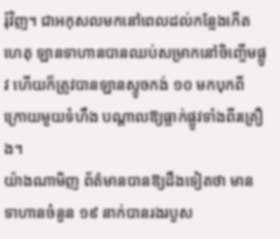រុំវិញ។ ជាអកុសលមកនៅពេលដល់កន្លែងកើតហេតុ ឡានទាហានបានឈប់សម្រាកនៅចិញ្ចើមផ្លូវ ហើយក៏ត្រូវបានឡានស្ទូចកង់ ១០ មកបុកពីក្រោយមួយទំហឹង បណ្តាលឱ្យធ្លាក់ផ្លូវទាំងពីរគ្រឿង។
យ៉ាងណាមិញ ព័ត៌មានបានឱ្យដឹងទៀតថា មានទាហានចំនួន ១៩ នាក់បានរងរបួស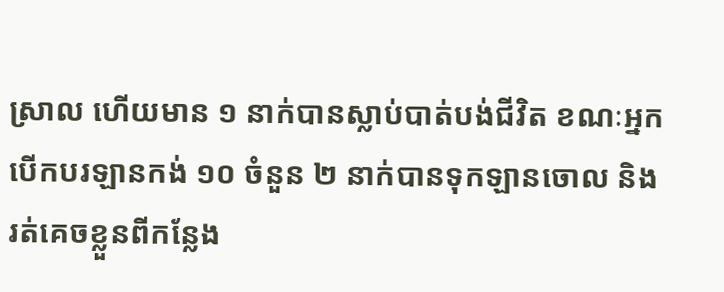ស្រាល ហើយមាន ១ នាក់បានស្លាប់បាត់បង់ជីវិត ខណៈអ្នកបើកបរឡានកង់ ១០ ចំនួន ២ នាក់បានទុកឡានចោល និង រត់គេចខ្លួនពីកន្លែង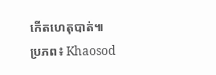កើតហេតុបាត់៕
ប្រភព៖ Khaosod